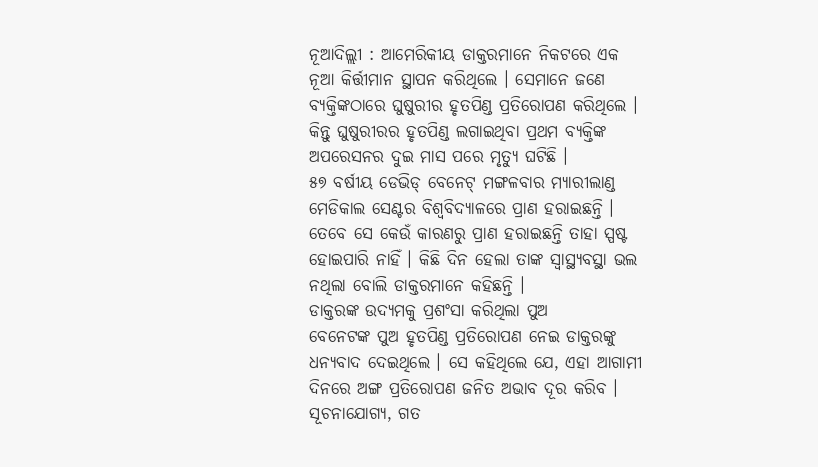ନୂଆଦିଲ୍ଲୀ : ଆମେରିକୀୟ ଡାକ୍ତରମାନେ ନିକଟରେ ଏକ ନୂଆ କିର୍ତ୍ତୀମାନ ସ୍ଥାପନ କରିଥିଲେ । ସେମାନେ ଜଣେ ବ୍ୟକ୍ତିଙ୍କଠାରେ ଘୁଷୁରୀର ହୃତପିଣ୍ଡ ପ୍ରତିରୋପଣ କରିଥିଲେ । କିନ୍ତୁ ଘୁଷୁରୀରର ହୃତପିଣ୍ଡ ଲଗାଇଥିବା ପ୍ରଥମ ବ୍ୟକ୍ତିଙ୍କ ଅପରେସନର ଦୁଇ ମାସ ପରେ ମୃତ୍ୟୁ ଘଟିଛି ।
୫୭ ବର୍ଷୀୟ ଡେଭିଡ୍ ବେନେଟ୍ ମଙ୍ଗଳବାର ମ୍ୟାରୀଲାଣ୍ଡ ମେଡିକାଲ ସେଣ୍ଟର ବିଶ୍ୱବିଦ୍ୟାଳରେ ପ୍ରାଣ ହରାଇଛନ୍ତି । ତେବେ ସେ କେଉଁ କାରଣରୁ ପ୍ରାଣ ହରାଇଛନ୍ତି ତାହା ସ୍ପଷ୍ଟ ହୋଇପାରି ନାହିଁ । କିଛି ଦିନ ହେଲା ତାଙ୍କ ସ୍ୱାସ୍ଥ୍ୟବସ୍ଥା ଭଲ ନଥିଲା ବୋଲି ଡାକ୍ତରମାନେ କହିଛନ୍ତି ।
ଡାକ୍ତରଙ୍କ ଉଦ୍ୟମକୁ ପ୍ରଶଂସା କରିଥିଲା ପୁଅ
ବେନେଟଙ୍କ ପୁଅ ହୃତପିଣ୍ଡ ପ୍ରତିରୋପଣ ନେଇ ଡାକ୍ତରଙ୍କୁ ଧନ୍ୟବାଦ ଦେଇଥିଲେ । ସେ କହିଥିଲେ ଯେ, ଏହା ଆଗାମୀ ଦିନରେ ଅଙ୍ଗ ପ୍ରତିରୋପଣ ଜନିତ ଅଭାବ ଦୂର କରିବ ।
ସୂଚନାଯୋଗ୍ୟ, ଗତ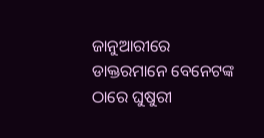ଜାନୁଆରୀରେ ଡାକ୍ତରମାନେ ବେନେଟଙ୍କ ଠାରେ ଘୁଷୁରୀ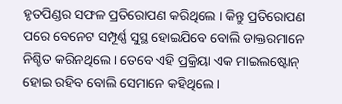ହୃତପିଣ୍ଡର ସଫଳ ପ୍ରତିରୋପଣ କରିଥିଲେ । କିନ୍ତୁ ପ୍ରତିରୋପଣ ପରେ ବେନେଟ ସମ୍ପୂର୍ଣ୍ଣ ସୁସ୍ଥ ହୋଇଯିବେ ବୋଲି ଡାକ୍ତରମାନେ ନିଶ୍ଚିତ କରିନଥିଲେ । ତେବେ ଏହି ପ୍ରକ୍ରିୟା ଏକ ମାଇଲଷ୍ଟୋନ୍ ହୋଇ ରହିବ ବୋଲି ସେମାନେ କହିଥିଲେ ।